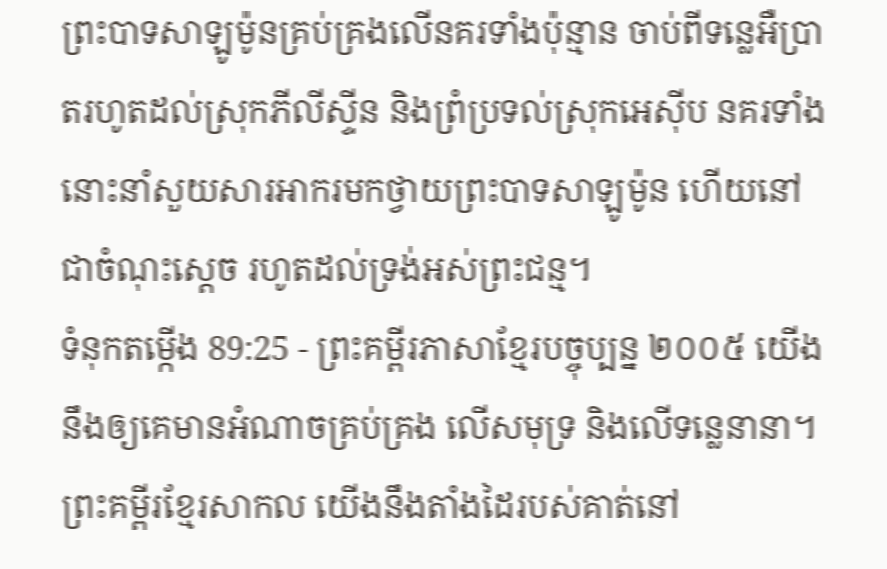ព្រះបាទសាឡូម៉ូនគ្រប់គ្រងលើនគរទាំងប៉ុន្មាន ចាប់ពីទន្លេអឺប្រាតរហូតដល់ស្រុកភីលីស្ទីន និងព្រំប្រទល់ស្រុកអេស៊ីប នគរទាំងនោះនាំសួយសារអាករមកថ្វាយព្រះបាទសាឡូម៉ូន ហើយនៅជាចំណុះស្ដេច រហូតដល់ទ្រង់អស់ព្រះជន្ម។
ទំនុកតម្កើង 89:25 - ព្រះគម្ពីរភាសាខ្មែរបច្ចុប្បន្ន ២០០៥ យើងនឹងឲ្យគេមានអំណាចគ្រប់គ្រង លើសមុទ្រ និងលើទន្លេនានា។ ព្រះគម្ពីរខ្មែរសាកល យើងនឹងតាំងដៃរបស់គាត់នៅ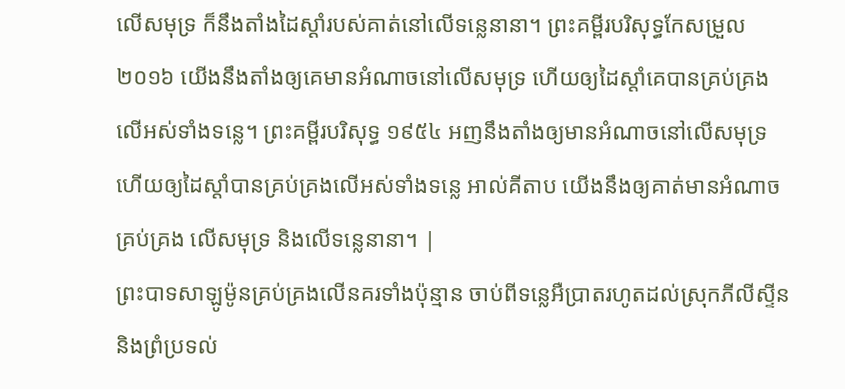លើសមុទ្រ ក៏នឹងតាំងដៃស្ដាំរបស់គាត់នៅលើទន្លេនានា។ ព្រះគម្ពីរបរិសុទ្ធកែសម្រួល ២០១៦ យើងនឹងតាំងឲ្យគេមានអំណាចនៅលើសមុទ្រ ហើយឲ្យដៃស្តាំគេបានគ្រប់គ្រង លើអស់ទាំងទន្លេ។ ព្រះគម្ពីរបរិសុទ្ធ ១៩៥៤ អញនឹងតាំងឲ្យមានអំណាចនៅលើសមុទ្រ ហើយឲ្យដៃស្តាំបានគ្រប់គ្រងលើអស់ទាំងទន្លេ អាល់គីតាប យើងនឹងឲ្យគាត់មានអំណាចគ្រប់គ្រង លើសមុទ្រ និងលើទន្លេនានា។ |
ព្រះបាទសាឡូម៉ូនគ្រប់គ្រងលើនគរទាំងប៉ុន្មាន ចាប់ពីទន្លេអឺប្រាតរហូតដល់ស្រុកភីលីស្ទីន និងព្រំប្រទល់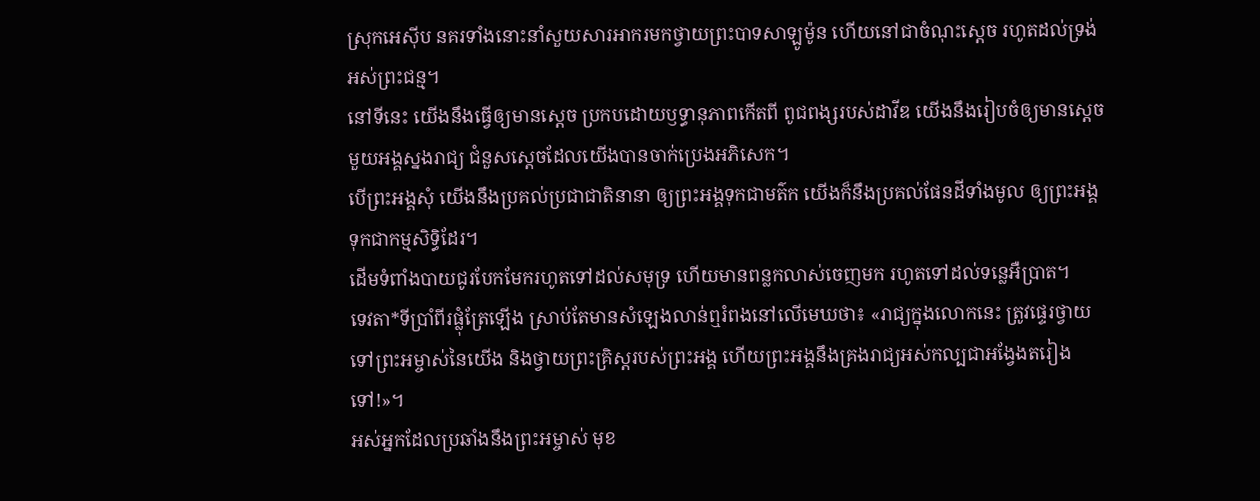ស្រុកអេស៊ីប នគរទាំងនោះនាំសួយសារអាករមកថ្វាយព្រះបាទសាឡូម៉ូន ហើយនៅជាចំណុះស្ដេច រហូតដល់ទ្រង់អស់ព្រះជន្ម។
នៅទីនេះ យើងនឹងធ្វើឲ្យមានស្ដេច ប្រកបដោយឫទ្ធានុភាពកើតពី ពូជពង្សរបស់ដាវីឌ យើងនឹងរៀបចំឲ្យមានស្ដេច មួយអង្គស្នងរាជ្យ ជំនួសស្ដេចដែលយើងបានចាក់ប្រេងអភិសេក។
បើព្រះអង្គសុំ យើងនឹងប្រគល់ប្រជាជាតិនានា ឲ្យព្រះអង្គទុកជាមត៌ក យើងក៏នឹងប្រគល់ផែនដីទាំងមូល ឲ្យព្រះអង្គទុកជាកម្មសិទ្ធិដែរ។
ដើមទំពាំងបាយជូរបែកមែករហូតទៅដល់សមុទ្រ ហើយមានពន្លកលាស់ចេញមក រហូតទៅដល់ទន្លេអឺប្រាត។
ទេវតា*ទីប្រាំពីរផ្លុំត្រែឡើង ស្រាប់តែមានសំឡេងលាន់ឮរំពងនៅលើមេឃថា៖ «រាជ្យក្នុងលោកនេះ ត្រូវផ្ទេរថ្វាយទៅព្រះអម្ចាស់នៃយើង និងថ្វាយព្រះគ្រិស្តរបស់ព្រះអង្គ ហើយព្រះអង្គនឹងគ្រងរាជ្យអស់កល្បជាអង្វែងតរៀងទៅ!»។
អស់អ្នកដែលប្រឆាំងនឹងព្រះអម្ចាស់ មុខ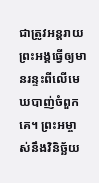ជាត្រូវអន្តរាយ ព្រះអង្គធ្វើឲ្យមានរន្ទះពីលើមេឃបាញ់ចំពួកគេ។ ព្រះអម្ចាស់នឹងវិនិច្ឆ័យ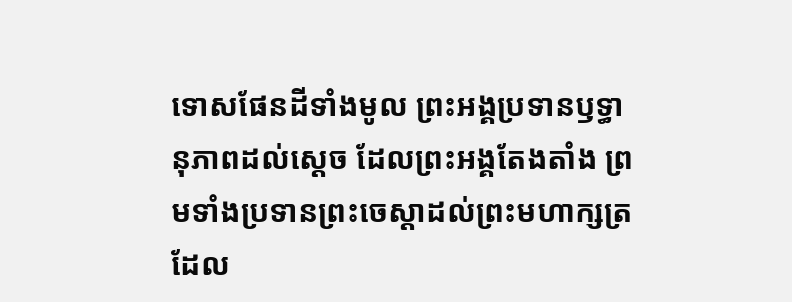ទោសផែនដីទាំងមូល ព្រះអង្គប្រទានឫទ្ធានុភាពដល់ស្ដេច ដែលព្រះអង្គតែងតាំង ព្រមទាំងប្រទានព្រះចេស្ដាដល់ព្រះមហាក្សត្រ ដែល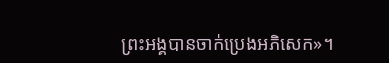ព្រះអង្គបានចាក់ប្រេងអភិសេក»។